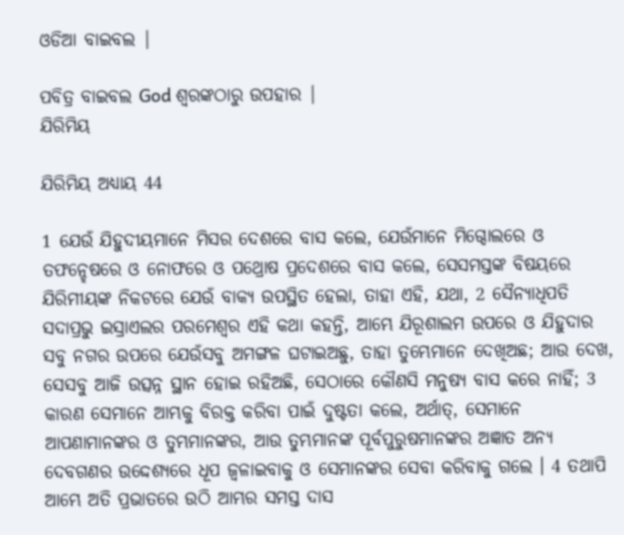ଓଡିଆ ବାଇବଲ |

ପବିତ୍ର ବାଇବଲ God ଶ୍ବରଙ୍କଠାରୁ ଉପହାର |
ଯିରିମିୟ

ଯିରିମିୟ ଅଧ୍ୟାୟ 44

1 ଯେଉଁ ଯିହୁଦୀୟମାନେ ମିସର ଦେଶରେ ବାସ କଲେ, ଯେଉଁମାନେ ମିଗ୍ଦୋଲରେ ଓ ତଫନ୍ହେଷରେ ଓ ନୋଫରେ ଓ ପଥ୍ରୋଷ ପ୍ରଦେଶରେ ବାସ କଲେ, ସେସମସ୍ତଙ୍କ ବିଷୟରେ ଯିରିମୀୟଙ୍କ ନିକଟରେ ଯେଉଁ ବାକ୍ୟ ଉପସ୍ଥିତ ହେଲା, ତାହା ଏହି, ଯଥା, 2 ସୈନ୍ୟାଧିପତି ସଦାପ୍ରଭୁ ଇସ୍ରାଏଲର ପରମେଶ୍ଵର ଏହି କଥା କହନ୍ତି, ଆମ୍ଭେ ଯିରୂଶାଲମ ଉପରେ ଓ ଯିହୁଦାର ସବୁ ନଗର ଉପରେ ଯେଉଁସବୁ ଅମଙ୍ଗଳ ଘଟାଇଅଛୁ, ତାହା ତୁମ୍ଭେମାନେ ଦେଖିଅଛ; ଆଉ ଦେଖ, ସେସବୁ ଆଜି ଉତ୍ସନ୍ନ ସ୍ଥାନ ହୋଇ ରହିଅଛି, ସେଠାରେ କୌଣସି ମନୁଷ୍ୟ ବାସ କରେ ନାହିଁ; 3 କାରଣ ସେମାନେ ଆମ୍ଭକୁ ବିରକ୍ତ କରିବା ପାଇଁ ଦୁଷ୍ଟତା କଲେ, ଅର୍ଥାତ୍, ସେମାନେ ଆପଣାମାନଙ୍କର ଓ ତୁମ୍ଭମାନଙ୍କର, ଆଉ ତୁମ୍ଭମାନଙ୍କ ପୂର୍ବପୁରୁଷମାନଙ୍କର ଅଜ୍ଞାତ ଅନ୍ୟ ଦେବଗଣର ଉଦ୍ଦେଶ୍ୟରେ ଧୂପ ଜ୍ଵଳାଇବାକୁ ଓ ସେମାନଙ୍କର ସେବା କରିବାକୁ ଗଲେ । 4 ତଥାପି ଆମ୍ଭେ ଅତି ପ୍ରଭାତରେ ଉଠି ଆମ୍ଭର ସମସ୍ତ ଦାସ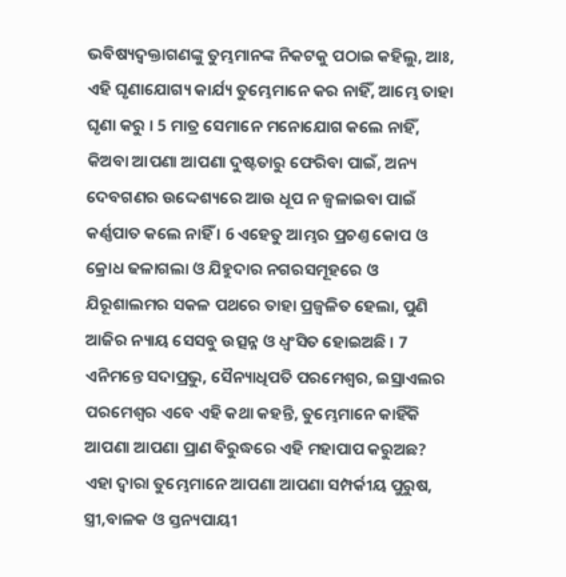ଭବିଷ୍ୟଦ୍ବକ୍ତାଗଣଙ୍କୁ ତୁମ୍ଭମାନଙ୍କ ନିକଟକୁ ପଠାଇ କହିଲୁ, ଆଃ, ଏହି ଘୃଣାଯୋଗ୍ୟ କାର୍ଯ୍ୟ ତୁମ୍ଭେମାନେ କର ନାହିଁ, ଆମ୍ଭେ ତାହା ଘୃଣା କରୁ । 5 ମାତ୍ର ସେମାନେ ମନୋଯୋଗ କଲେ ନାହିଁ, କିଅବା ଆପଣା ଆପଣା ଦୁଷ୍ଟତାରୁ ଫେରିବା ପାଇଁ, ଅନ୍ୟ ଦେବଗଣର ଉଦ୍ଦେଶ୍ୟରେ ଆଉ ଧୂପ ନ ଜ୍ଵଳାଇବା ପାଇଁ କର୍ଣ୍ଣପାତ କଲେ ନାହିଁ । 6 ଏହେତୁ ଆମ୍ଭର ପ୍ରଚଣ୍ତ କୋପ ଓ କ୍ରୋଧ ଢଳାଗଲା ଓ ଯିହୁଦାର ନଗରସମୂହରେ ଓ ଯିରୂଶାଲମର ସକଳ ପଥରେ ତାହା ପ୍ରଜ୍ଵଳିତ ହେଲା, ପୁଣି ଆଜିର ନ୍ୟାୟ ସେସବୁ ଉତ୍ସନ୍ନ ଓ ଧ୍ଵଂସିତ ହୋଇଅଛି । 7 ଏନିମନ୍ତେ ସଦାପ୍ରଭୁ, ସୈନ୍ୟାଧିପତି ପରମେଶ୍ଵର, ଇସ୍ରାଏଲର ପରମେଶ୍ଵର ଏବେ ଏହି କଥା କହନ୍ତି, ତୁମ୍ଭେମାନେ କାହିଁକି ଆପଣା ଆପଣା ପ୍ରାଣ ବିରୁଦ୍ଧରେ ଏହି ମହାପାପ କରୁଅଛ? ଏହା ଦ୍ଵାରା ତୁମ୍ଭେମାନେ ଆପଣା ଆପଣା ସମ୍ପର୍କୀୟ ପୁରୁଷ, ସ୍ତ୍ରୀ,ବାଳକ ଓ ସ୍ତନ୍ୟପାୟୀ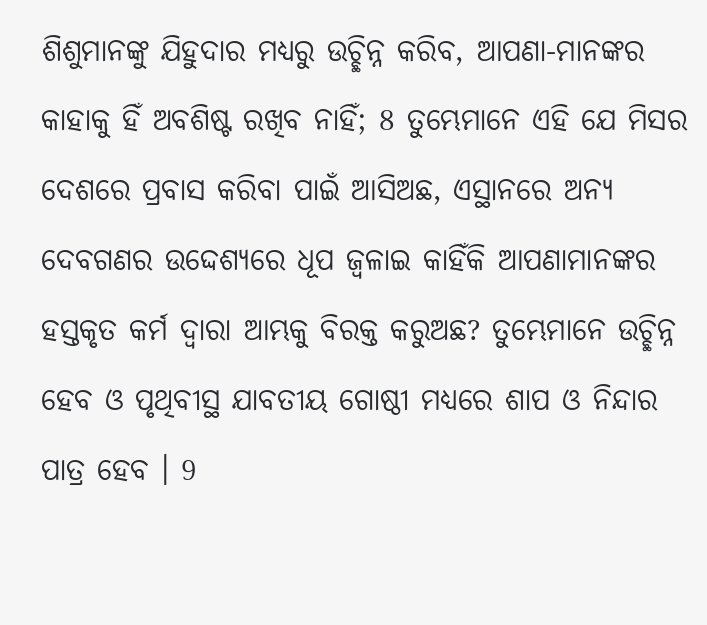ଶିଶୁମାନଙ୍କୁ ଯିହୁଦାର ମଧ୍ୟରୁ ଉଚ୍ଛିନ୍ନ କରିବ, ଆପଣା-ମାନଙ୍କର କାହାକୁ ହିଁ ଅବଶିଷ୍ଟ ରଖିବ ନାହିଁ; 8 ତୁମ୍ଭେମାନେ ଏହି ଯେ ମିସର ଦେଶରେ ପ୍ରବାସ କରିବା ପାଇଁ ଆସିଅଛ, ଏସ୍ଥାନରେ ଅନ୍ୟ ଦେବଗଣର ଉଦ୍ଦେଶ୍ୟରେ ଧୂପ ଜ୍ଵଳାଇ କାହିଁକି ଆପଣାମାନଙ୍କର ହସ୍ତକୃତ କର୍ମ ଦ୍ଵାରା ଆମ୍ଭକୁ ବିରକ୍ତ କରୁଅଛ? ତୁମ୍ଭେମାନେ ଉଚ୍ଛିନ୍ନ ହେବ ଓ ପୃଥିବୀସ୍ଥ ଯାବତୀୟ ଗୋଷ୍ଠୀ ମଧ୍ୟରେ ଶାପ ଓ ନିନ୍ଦାର ପାତ୍ର ହେବ । 9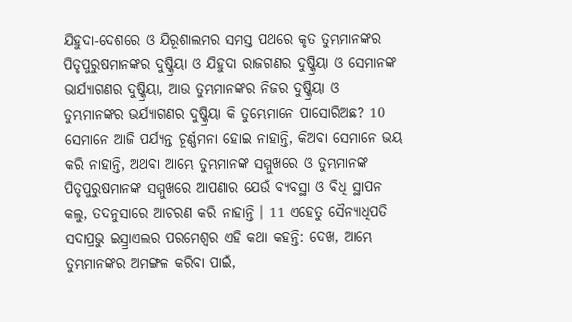ଯିହୁଦା-ଦେଶରେ ଓ ଯିରୂଶାଲମର ସମସ୍ତ ପଥରେ କୃତ ତୁମ୍ଭମାନଙ୍କର ପିତୃପୁରୁଷମାନଙ୍କର ଦୁଷ୍କ୍ରିୟା ଓ ଯିହୁଦା ରାଜଗଣର ଦୁଷ୍କ୍ରିୟା ଓ ସେମାନଙ୍କ ଭାର୍ଯ୍ୟାଗଣର ଦୁଷ୍କ୍ରିୟା, ଆଉ ତୁମ୍ଭମାନଙ୍କର ନିଜର ଦୁଷ୍କ୍ରିୟା ଓ ତୁମ୍ଭମାନଙ୍କର ଭର୍ଯ୍ୟାଗଣର ଦୁଷ୍କ୍ରିୟା କି ତୁମ୍ଭେମାନେ ପାସୋରିଅଛ? 10 ସେମାନେ ଆଜି ପର୍ଯ୍ୟନ୍ତ ଚୂର୍ଣ୍ଣମନା ହୋଇ ନାହାନ୍ତି, କିଅବା ସେମାନେ ଭୟ କରି ନାହାନ୍ତି, ଅଥବା ଆମ୍ଭେ ତୁମ୍ଭମାନଙ୍କ ସମ୍ମୁଖରେ ଓ ତୁମ୍ଭମାନଙ୍କ ପିତୃପୁରୁଷମାନଙ୍କ ସମ୍ମୁଖରେ ଆପଣାର ଯେଉଁ ବ୍ୟବସ୍ଥା ଓ ବିଧି ସ୍ଥାପନ କଲୁ, ତଦନୁସାରେ ଆଚରଣ କରି ନାହାନ୍ତି । 11 ଏହେତୁ ସୈନ୍ୟାଧିପତି ସଦାପ୍ରଭୁ ଇସ୍ର୍ରାଏଲର ପରମେଶ୍ଵର ଏହି କଥା କହନ୍ତି: ଦେଖ, ଆମ୍ଭେ ତୁମ୍ଭମାନଙ୍କର ଅମଙ୍ଗଳ କରିବା ପାଇଁ,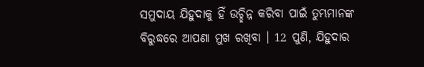ସମୁଦାୟ ଯିହୁଦାକୁ ହିଁ ଉଚ୍ଛିନ୍ନ କରିବା ପାଇଁ ତୁମ୍ଭମାନଙ୍କ ବିରୁଦ୍ଧରେ ଆପଣା ମୁଖ ରଖିବା । 12 ପୁଣି, ଯିହୁଦାର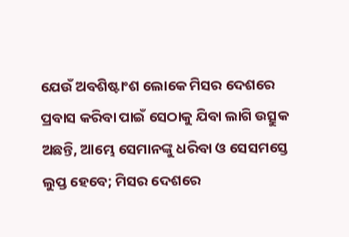ଯେଉଁ ଅବଶିଷ୍ଟାଂଶ ଲୋକେ ମିସର ଦେଶରେ ପ୍ରବାସ କରିବା ପାଇଁ ସେଠାକୁ ଯିବା ଲାଗି ଉତ୍ସୁକ ଅଛନ୍ତି, ଆମ୍ଭେ ସେମାନଙ୍କୁ ଧରିବା ଓ ସେସମସ୍ତେ ଲୁପ୍ତ ହେବେ; ମିସର ଦେଶରେ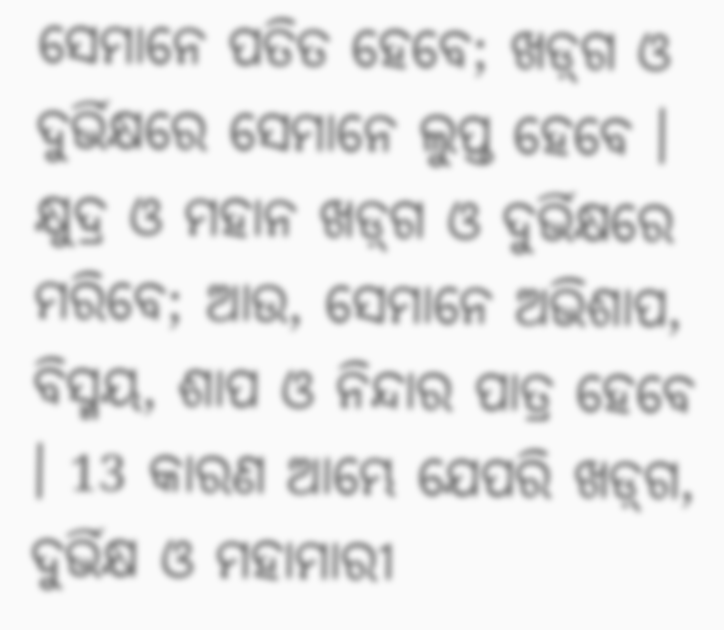ସେମାନେ ପତିତ ହେବେ; ଖଡ଼୍‍ଗ ଓ ଦୁର୍ଭିକ୍ଷରେ ସେମାନେ ଲୁପ୍ତ ହେବେ । କ୍ଷୁଦ୍ର ଓ ମହାନ ଖଡ଼୍‍ଗ ଓ ଦୁର୍ଭିକ୍ଷରେ ମରିବେ; ଆଉ, ସେମାନେ ଅଭିଶାପ, ବିସ୍ମୟ, ଶାପ ଓ ନିନ୍ଦାର ପାତ୍ର ହେବେ । 13 କାରଣ ଆମ୍ଭେ ଯେପରି ଖଡ଼୍‍ଗ, ଦୁର୍ଭିକ୍ଷ ଓ ମହାମାରୀ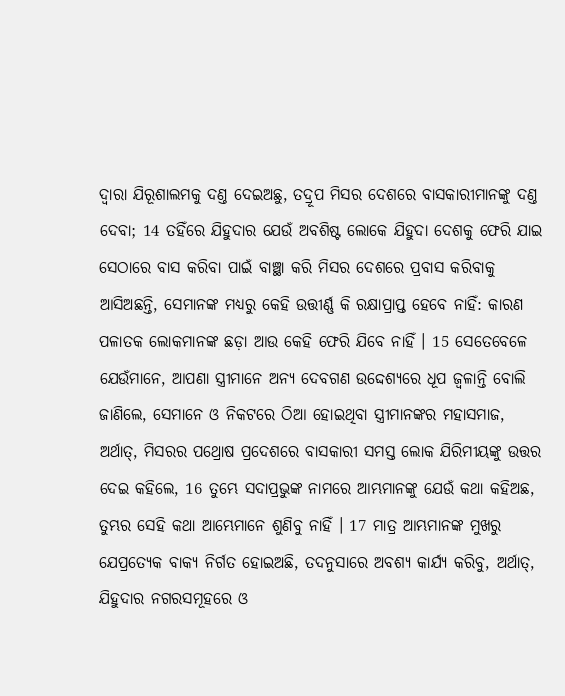ଦ୍ଵାରା ଯିରୂଶାଲମକୁ ଦଣ୍ତ ଦେଇଅଛୁ, ତଦ୍ରୂପ ମିସର ଦେଶରେ ବାସକାରୀମାନଙ୍କୁ ଦଣ୍ତ ଦେବା; 14 ତହିଁରେ ଯିହୁଦାର ଯେଉଁ ଅବଶିଷ୍ଟ ଲୋକେ ଯିହୁଦା ଦେଶକୁ ଫେରି ଯାଇ ସେଠାରେ ବାସ କରିବା ପାଇଁ ବାଞ୍ଛା କରି ମିସର ଦେଶରେ ପ୍ରବାସ କରିବାକୁ ଆସିଅଛନ୍ତି, ସେମାନଙ୍କ ମଧ୍ୟରୁ କେହି ଉତ୍ତୀର୍ଣ୍ଣ କି ରକ୍ଷାପ୍ରାପ୍ତ ହେବେ ନାହିଁ: କାରଣ ପଳାତକ ଲୋକମାନଙ୍କ ଛଡ଼ା ଆଉ କେହି ଫେରି ଯିବେ ନାହିଁ । 15 ସେତେବେଳେ ଯେଉଁମାନେ, ଆପଣା ସ୍ତ୍ରୀମାନେ ଅନ୍ୟ ଦେବଗଣ ଉଦ୍ଦେଶ୍ୟରେ ଧୂପ ଜ୍ଵଳାନ୍ତି ବୋଲି ଜାଣିଲେ, ସେମାନେ ଓ ନିକଟରେ ଠିଆ ହୋଇଥିବା ସ୍ତ୍ରୀମାନଙ୍କର ମହାସମାଜ, ଅର୍ଥାତ୍, ମିସରର ପଥ୍ରୋଷ ପ୍ରଦେଶରେ ବାସକାରୀ ସମସ୍ତ ଲୋକ ଯିରିମୀୟଙ୍କୁ ଉତ୍ତର ଦେଇ କହିଲେ, 16 ତୁମ୍ଭେ ସଦାପ୍ରଭୁଙ୍କ ନାମରେ ଆମ୍ଭମାନଙ୍କୁ ଯେଉଁ କଥା କହିଅଛ, ତୁମ୍ଭର ସେହି କଥା ଆମ୍ଭେମାନେ ଶୁଣିବୁ ନାହିଁ । 17 ମାତ୍ର ଆମ୍ଭମାନଙ୍କ ମୁଖରୁ ଯେପ୍ରତ୍ୟେକ ବାକ୍ୟ ନିର୍ଗତ ହୋଇଅଛି, ତଦନୁସାରେ ଅବଶ୍ୟ କାର୍ଯ୍ୟ କରିବୁ, ଅର୍ଥାତ୍, ଯିହୁଦାର ନଗରସମୂହରେ ଓ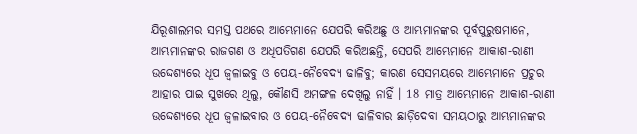ଯିରୂଶାଲମର ସମସ୍ତ ପଥରେ ଆମ୍ଭେମାନେ ଯେପରି କରିଅଛୁ ଓ ଆମ୍ଭମାନଙ୍କର ପୂର୍ବପୁରୁଷମାନେ, ଆମ୍ଭମାନଙ୍କର ରାଜଗଣ ଓ ଅଧିପତିଗଣ ଯେପରି କରିଅଛନ୍ତି, ସେପରି ଆମ୍ଭେମାନେ ଆକାଶ-ରାଣୀ ଉଦ୍ଦେଶ୍ୟରେ ଧୂପ ଜ୍ଵଳାଇବୁ ଓ ପେୟ-ନୈବେଦ୍ୟ ଢାଳିବୁ; କାରଣ ସେସମୟରେ ଆମ୍ଭେମାନେ ପ୍ରଚୁର ଆହାର ପାଇ ସୁଖରେ ଥିଲୁ, କୌଣସି ଅମଙ୍ଗଳ ଦେଖିଲୁ ନାହିଁ । 18 ମାତ୍ର ଆମ୍ଭେମାନେ ଆକାଶ-ରାଣୀ ଉଦ୍ଦେଶ୍ୟରେ ଧୂପ ଜ୍ଵଳାଇବାର ଓ ପେୟ-ନୈବେଦ୍ୟ ଢାଳିବାର ଛାଡ଼ିଦେବା ସମୟଠାରୁ ଆମ୍ଭମାନଙ୍କର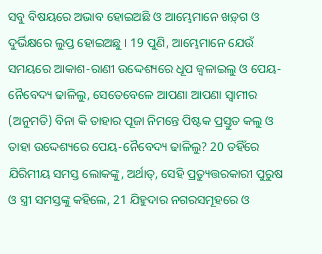ସବୁ ବିଷୟରେ ଅଭାବ ହୋଇଅଛି ଓ ଆମ୍ଭେମାନେ ଖଡ଼୍‍ଗ ଓ ଦୁର୍ଭିକ୍ଷରେ ଲୁପ୍ତ ହୋଇଅଛୁ । 19 ପୁଣି, ଆମ୍ଭେମାନେ ଯେଉଁ ସମୟରେ ଆକାଶ-ରାଣୀ ଉଦ୍ଦେଶ୍ୟରେ ଧୂପ ଜ୍ଵଳାଇଲୁ ଓ ପେୟ-ନୈବେଦ୍ୟ ଢାଳିଲୁ, ସେତେବେଳେ ଆପଣା ଆପଣା ସ୍ଵାମୀର (ଅନୁମତି) ବିନା କି ତାହାର ପୂଜା ନିମନ୍ତେ ପିଷ୍ଟକ ପ୍ରସ୍ତୁତ କଲୁ ଓ ତାହା ଉଦ୍ଦେଶ୍ୟରେ ପେୟ-ନୈବେଦ୍ୟ ଢାଳିଲୁ? 20 ତହିଁରେ ଯିରିମୀୟ ସମସ୍ତ ଲୋକଙ୍କୁ, ଅର୍ଥାତ୍, ସେହି ପ୍ରତ୍ୟୁତ୍ତରକାରୀ ପୁରୁଷ ଓ ସ୍ତ୍ରୀ ସମସ୍ତଙ୍କୁ କହିଲେ, 21 ଯିହୁଦାର ନଗରସମୂହରେ ଓ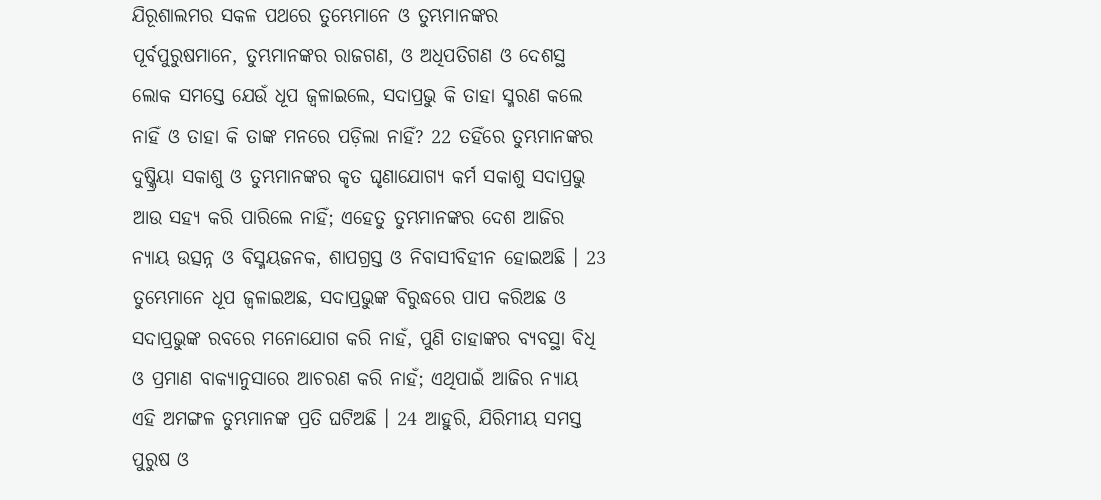ଯିରୂଶାଲମର ସକଳ ପଥରେ ତୁମ୍ଭେମାନେ ଓ ତୁମ୍ଭମାନଙ୍କର ପୂର୍ବପୁରୁଷମାନେ, ତୁମ୍ଭମାନଙ୍କର ରାଜଗଣ, ଓ ଅଧିପତିଗଣ ଓ ଦେଶସ୍ଥ ଲୋକ ସମସ୍ତେ ଯେଉଁ ଧୂପ ଜ୍ଵଳାଇଲେ, ସଦାପ୍ରଭୁ କି ତାହା ସ୍ମରଣ କଲେ ନାହିଁ ଓ ତାହା କି ତାଙ୍କ ମନରେ ପଡ଼ିଲା ନାହିଁ? 22 ତହିଁରେ ତୁମ୍ଭମାନଙ୍କର ଦୁଷ୍କ୍ରିୟା ସକାଶୁ ଓ ତୁମ୍ଭମାନଙ୍କର କୃତ ଘୃଣାଯୋଗ୍ୟ କର୍ମ ସକାଶୁ ସଦାପ୍ରଭୁ ଆଉ ସହ୍ୟ କରି ପାରିଲେ ନାହିଁ; ଏହେତୁ ତୁମ୍ଭମାନଙ୍କର ଦେଶ ଆଜିର ନ୍ୟାୟ ଉତ୍ସନ୍ନ ଓ ବିସ୍ମୟଜନକ, ଶାପଗ୍ରସ୍ତ ଓ ନିବାସୀବିହୀନ ହୋଇଅଛି । 23 ତୁମ୍ଭେମାନେ ଧୂପ ଜ୍ଵଳାଇଅଛ, ସଦାପ୍ରଭୁଙ୍କ ବିରୁଦ୍ଧରେ ପାପ କରିଅଛ ଓ ସଦାପ୍ରଭୁଙ୍କ ରବରେ ମନୋଯୋଗ କରି ନାହଁ, ପୁଣି ତାହାଙ୍କର ବ୍ୟବସ୍ଥା ବିଧି ଓ ପ୍ରମାଣ ବାକ୍ୟାନୁସାରେ ଆଚରଣ କରି ନାହଁ; ଏଥିପାଇଁ ଆଜିର ନ୍ୟାୟ ଏହି ଅମଙ୍ଗଳ ତୁମ୍ଭମାନଙ୍କ ପ୍ରତି ଘଟିଅଛି । 24 ଆହୁରି, ଯିରିମୀୟ ସମସ୍ତ ପୁରୁଷ ଓ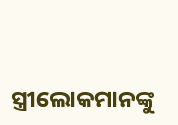ସ୍ତ୍ରୀଲୋକମାନଙ୍କୁ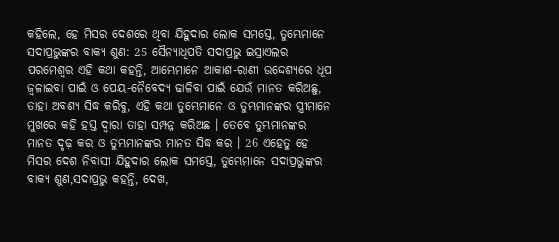କହିଲେ, ହେ ମିସର ଦେଶରେ ଥିବା ଯିହୁଦାର ଲୋକ ସମସ୍ତେ, ତୁମ୍ଭେମାନେ ସଦାପ୍ରଭୁଙ୍କର ବାକ୍ୟ ଶୁଣ: 25 ସୈନ୍ୟାଧିପତି ସଦାପ୍ରଭୁ ଇସ୍ରାଏଲର ପରମେଶ୍ଵର ଏହି କଥା କହନ୍ତି, ଆମ୍ଭେମାନେ ଆକାଶ-ରାଣୀ ଉଦ୍ଦେଶ୍ୟରେ ଧୂପ ଜ୍ଵଳାଇବା ପାଇଁ ଓ ପେୟ-ନୈବେଦ୍ୟ ଢାଳିବା ପାଇଁ ଯେଉଁ ମାନତ କରିଅଛୁ, ତାହା ଅବଶ୍ୟ ସିଦ୍ଧ କରିବୁ, ଏହି କଥା ତୁମ୍ଭେମାନେ ଓ ତୁମ୍ଭମାନଙ୍କର ସ୍ତ୍ରୀମାନେ ମୁଖରେ କହି ହସ୍ତ ଦ୍ଵାରା ତାହା ସମ୍ପନ୍ନ କରିଅଛ । ତେବେ ତୁମ୍ଭମାନଙ୍କର ମାନତ ଦୃଢ଼ କର ଓ ତୁମ୍ଭମାନଙ୍କର ମାନତ ସିଦ୍ଧ କର । 26 ଏହେତୁ ହେ ମିସର ଦେଶ ନିବାସୀ ଯିହୁଦାର ଲୋକ ସମସ୍ତେ, ତୁମ୍ଭେମାନେ ସଦାପ୍ରଭୁଙ୍କର ବାକ୍ୟ ଶୁଣ,ସଦାପ୍ରଭୁ କହନ୍ତି, ଦେଖ,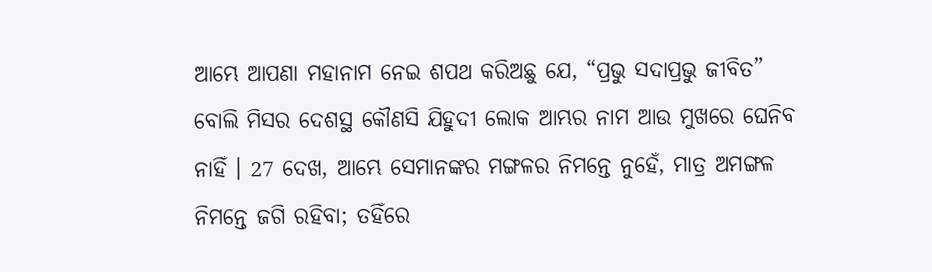ଆମ୍ଭେ ଆପଣା ମହାନାମ ନେଇ ଶପଥ କରିଅଛୁ ଯେ, “ପ୍ରଭୁ ସଦାପ୍ରଭୁ ଜୀବିତ” ବୋଲି ମିସର ଦେଶସ୍ଥ କୌଣସି ଯିହୁଦୀ ଲୋକ ଆମ୍ଭର ନାମ ଆଉ ମୁଖରେ ଘେନିବ ନାହିଁ । 27 ଦେଖ, ଆମ୍ଭେ ସେମାନଙ୍କର ମଙ୍ଗଳର ନିମନ୍ତେ ନୁହେଁ, ମାତ୍ର ଅମଙ୍ଗଳ ନିମନ୍ତେ ଜଗି ରହିବା; ତହିଁରେ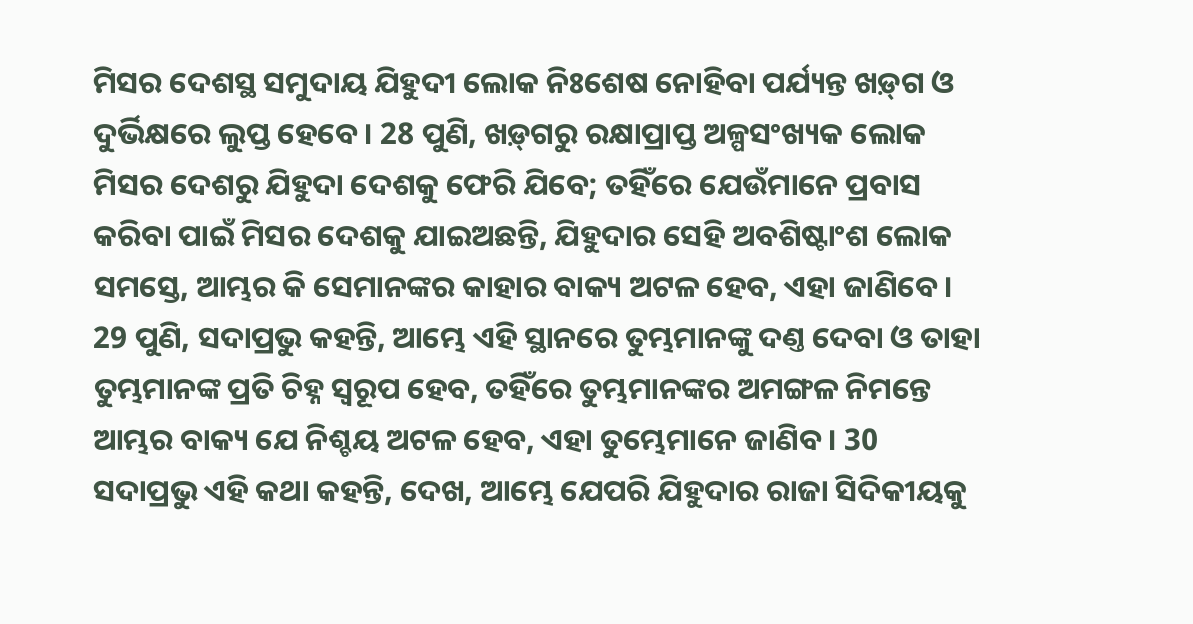ମିସର ଦେଶସ୍ଥ ସମୁଦାୟ ଯିହୁଦୀ ଲୋକ ନିଃଶେଷ ନୋହିବା ପର୍ଯ୍ୟନ୍ତ ଖଡ଼୍‍ଗ ଓ ଦୁର୍ଭିକ୍ଷରେ ଲୁପ୍ତ ହେବେ । 28 ପୁଣି, ଖଡ଼୍‍ଗରୁ ରକ୍ଷାପ୍ରାପ୍ତ ଅଳ୍ପସଂଖ୍ୟକ ଲୋକ ମିସର ଦେଶରୁ ଯିହୁଦା ଦେଶକୁ ଫେରି ଯିବେ; ତହିଁରେ ଯେଉଁମାନେ ପ୍ରବାସ କରିବା ପାଇଁ ମିସର ଦେଶକୁ ଯାଇଅଛନ୍ତି, ଯିହୁଦାର ସେହି ଅବଶିଷ୍ଟାଂଶ ଲୋକ ସମସ୍ତେ, ଆମ୍ଭର କି ସେମାନଙ୍କର କାହାର ବାକ୍ୟ ଅଟଳ ହେବ, ଏହା ଜାଣିବେ । 29 ପୁଣି, ସଦାପ୍ରଭୁ କହନ୍ତି, ଆମ୍ଭେ ଏହି ସ୍ଥାନରେ ତୁମ୍ଭମାନଙ୍କୁ ଦଣ୍ତ ଦେବା ଓ ତାହା ତୁମ୍ଭମାନଙ୍କ ପ୍ରତି ଚିହ୍ନ ସ୍ଵରୂପ ହେବ, ତହିଁରେ ତୁମ୍ଭମାନଙ୍କର ଅମଙ୍ଗଳ ନିମନ୍ତେ ଆମ୍ଭର ବାକ୍ୟ ଯେ ନିଶ୍ଚୟ ଅଟଳ ହେବ, ଏହା ତୁମ୍ଭେମାନେ ଜାଣିବ । 30 ସଦାପ୍ରଭୁ ଏହି କଥା କହନ୍ତି, ଦେଖ, ଆମ୍ଭେ ଯେପରି ଯିହୁଦାର ରାଜା ସିଦିକୀୟକୁ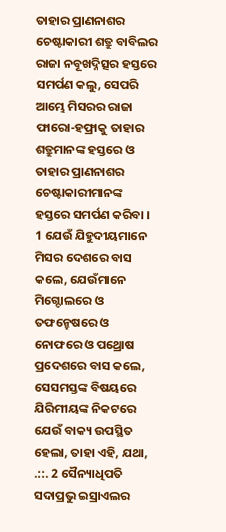ତାହାର ପ୍ରାଣନାଶର ଚେଷ୍ଟାକାରୀ ଶତ୍ରୁ ବାବିଲର ରାଜା ନବୂଖଦ୍ନିତ୍ସର ହସ୍ତରେ ସମର୍ପଣ କଲୁ, ସେପରି ଆମ୍ଭେ ମିସରର ରାଜା ଫାରୋ-ହଫ୍ରାକୁ ତାହାର ଶତ୍ରୁମାନଙ୍କ ହସ୍ତରେ ଓ ତାହାର ପ୍ରାଣନାଶର ଚେଷ୍ଟାକାରୀମାନଙ୍କ ହସ୍ତରେ ସମର୍ପଣ କରିବା ।
1 ଯେଉଁ ଯିହୁଦୀୟମାନେ ମିସର ଦେଶରେ ବାସ କଲେ, ଯେଉଁମାନେ ମିଗ୍ଦୋଲରେ ଓ ତଫନ୍ହେଷରେ ଓ ନୋଫରେ ଓ ପଥ୍ରୋଷ ପ୍ରଦେଶରେ ବାସ କଲେ, ସେସମସ୍ତଙ୍କ ବିଷୟରେ ଯିରିମୀୟଙ୍କ ନିକଟରେ ଯେଉଁ ବାକ୍ୟ ଉପସ୍ଥିତ ହେଲା, ତାହା ଏହି, ଯଥା, .::. 2 ସୈନ୍ୟାଧିପତି ସଦାପ୍ରଭୁ ଇସ୍ରାଏଲର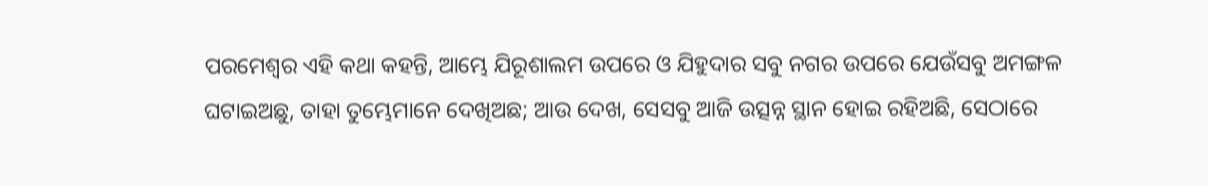ପରମେଶ୍ଵର ଏହି କଥା କହନ୍ତି, ଆମ୍ଭେ ଯିରୂଶାଲମ ଉପରେ ଓ ଯିହୁଦାର ସବୁ ନଗର ଉପରେ ଯେଉଁସବୁ ଅମଙ୍ଗଳ ଘଟାଇଅଛୁ, ତାହା ତୁମ୍ଭେମାନେ ଦେଖିଅଛ; ଆଉ ଦେଖ, ସେସବୁ ଆଜି ଉତ୍ସନ୍ନ ସ୍ଥାନ ହୋଇ ରହିଅଛି, ସେଠାରେ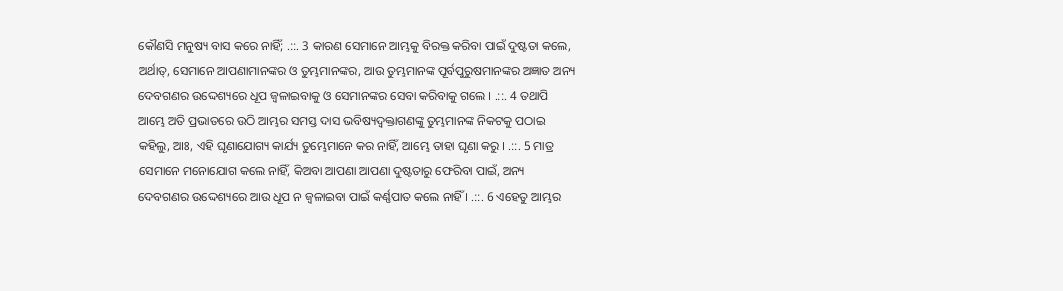କୌଣସି ମନୁଷ୍ୟ ବାସ କରେ ନାହିଁ; .::. 3 କାରଣ ସେମାନେ ଆମ୍ଭକୁ ବିରକ୍ତ କରିବା ପାଇଁ ଦୁଷ୍ଟତା କଲେ, ଅର୍ଥାତ୍, ସେମାନେ ଆପଣାମାନଙ୍କର ଓ ତୁମ୍ଭମାନଙ୍କର, ଆଉ ତୁମ୍ଭମାନଙ୍କ ପୂର୍ବପୁରୁଷମାନଙ୍କର ଅଜ୍ଞାତ ଅନ୍ୟ ଦେବଗଣର ଉଦ୍ଦେଶ୍ୟରେ ଧୂପ ଜ୍ଵଳାଇବାକୁ ଓ ସେମାନଙ୍କର ସେବା କରିବାକୁ ଗଲେ । .::. 4 ତଥାପି ଆମ୍ଭେ ଅତି ପ୍ରଭାତରେ ଉଠି ଆମ୍ଭର ସମସ୍ତ ଦାସ ଭବିଷ୍ୟଦ୍ବକ୍ତାଗଣଙ୍କୁ ତୁମ୍ଭମାନଙ୍କ ନିକଟକୁ ପଠାଇ କହିଲୁ, ଆଃ, ଏହି ଘୃଣାଯୋଗ୍ୟ କାର୍ଯ୍ୟ ତୁମ୍ଭେମାନେ କର ନାହିଁ, ଆମ୍ଭେ ତାହା ଘୃଣା କରୁ । .::. 5 ମାତ୍ର ସେମାନେ ମନୋଯୋଗ କଲେ ନାହିଁ, କିଅବା ଆପଣା ଆପଣା ଦୁଷ୍ଟତାରୁ ଫେରିବା ପାଇଁ, ଅନ୍ୟ ଦେବଗଣର ଉଦ୍ଦେଶ୍ୟରେ ଆଉ ଧୂପ ନ ଜ୍ଵଳାଇବା ପାଇଁ କର୍ଣ୍ଣପାତ କଲେ ନାହିଁ । .::. 6 ଏହେତୁ ଆମ୍ଭର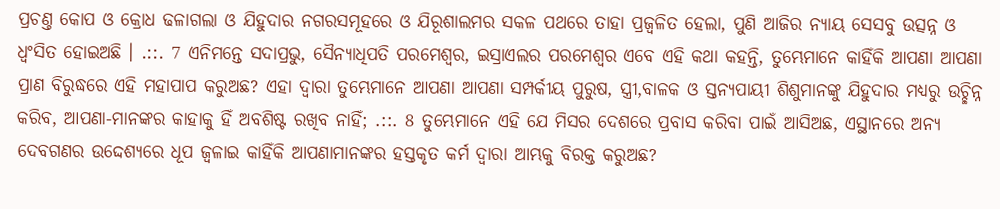ପ୍ରଚଣ୍ତ କୋପ ଓ କ୍ରୋଧ ଢଳାଗଲା ଓ ଯିହୁଦାର ନଗରସମୂହରେ ଓ ଯିରୂଶାଲମର ସକଳ ପଥରେ ତାହା ପ୍ରଜ୍ଵଳିତ ହେଲା, ପୁଣି ଆଜିର ନ୍ୟାୟ ସେସବୁ ଉତ୍ସନ୍ନ ଓ ଧ୍ଵଂସିତ ହୋଇଅଛି । .::. 7 ଏନିମନ୍ତେ ସଦାପ୍ରଭୁ, ସୈନ୍ୟାଧିପତି ପରମେଶ୍ଵର, ଇସ୍ରାଏଲର ପରମେଶ୍ଵର ଏବେ ଏହି କଥା କହନ୍ତି, ତୁମ୍ଭେମାନେ କାହିଁକି ଆପଣା ଆପଣା ପ୍ରାଣ ବିରୁଦ୍ଧରେ ଏହି ମହାପାପ କରୁଅଛ? ଏହା ଦ୍ଵାରା ତୁମ୍ଭେମାନେ ଆପଣା ଆପଣା ସମ୍ପର୍କୀୟ ପୁରୁଷ, ସ୍ତ୍ରୀ,ବାଳକ ଓ ସ୍ତନ୍ୟପାୟୀ ଶିଶୁମାନଙ୍କୁ ଯିହୁଦାର ମଧ୍ୟରୁ ଉଚ୍ଛିନ୍ନ କରିବ, ଆପଣା-ମାନଙ୍କର କାହାକୁ ହିଁ ଅବଶିଷ୍ଟ ରଖିବ ନାହିଁ; .::. 8 ତୁମ୍ଭେମାନେ ଏହି ଯେ ମିସର ଦେଶରେ ପ୍ରବାସ କରିବା ପାଇଁ ଆସିଅଛ, ଏସ୍ଥାନରେ ଅନ୍ୟ ଦେବଗଣର ଉଦ୍ଦେଶ୍ୟରେ ଧୂପ ଜ୍ଵଳାଇ କାହିଁକି ଆପଣାମାନଙ୍କର ହସ୍ତକୃତ କର୍ମ ଦ୍ଵାରା ଆମ୍ଭକୁ ବିରକ୍ତ କରୁଅଛ?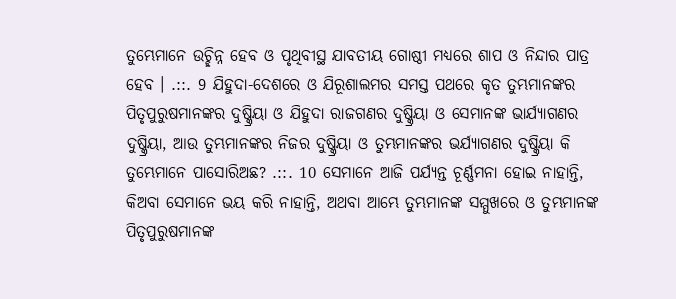ତୁମ୍ଭେମାନେ ଉଚ୍ଛିନ୍ନ ହେବ ଓ ପୃଥିବୀସ୍ଥ ଯାବତୀୟ ଗୋଷ୍ଠୀ ମଧ୍ୟରେ ଶାପ ଓ ନିନ୍ଦାର ପାତ୍ର ହେବ । .::. 9 ଯିହୁଦା-ଦେଶରେ ଓ ଯିରୂଶାଲମର ସମସ୍ତ ପଥରେ କୃତ ତୁମ୍ଭମାନଙ୍କର ପିତୃପୁରୁଷମାନଙ୍କର ଦୁଷ୍କ୍ରିୟା ଓ ଯିହୁଦା ରାଜଗଣର ଦୁଷ୍କ୍ରିୟା ଓ ସେମାନଙ୍କ ଭାର୍ଯ୍ୟାଗଣର ଦୁଷ୍କ୍ରିୟା, ଆଉ ତୁମ୍ଭମାନଙ୍କର ନିଜର ଦୁଷ୍କ୍ରିୟା ଓ ତୁମ୍ଭମାନଙ୍କର ଭର୍ଯ୍ୟାଗଣର ଦୁଷ୍କ୍ରିୟା କି ତୁମ୍ଭେମାନେ ପାସୋରିଅଛ? .::. 10 ସେମାନେ ଆଜି ପର୍ଯ୍ୟନ୍ତ ଚୂର୍ଣ୍ଣମନା ହୋଇ ନାହାନ୍ତି, କିଅବା ସେମାନେ ଭୟ କରି ନାହାନ୍ତି, ଅଥବା ଆମ୍ଭେ ତୁମ୍ଭମାନଙ୍କ ସମ୍ମୁଖରେ ଓ ତୁମ୍ଭମାନଙ୍କ ପିତୃପୁରୁଷମାନଙ୍କ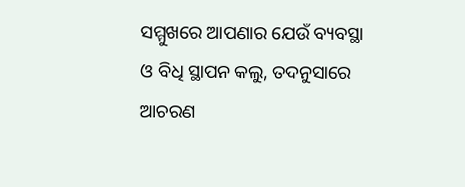ସମ୍ମୁଖରେ ଆପଣାର ଯେଉଁ ବ୍ୟବସ୍ଥା ଓ ବିଧି ସ୍ଥାପନ କଲୁ, ତଦନୁସାରେ ଆଚରଣ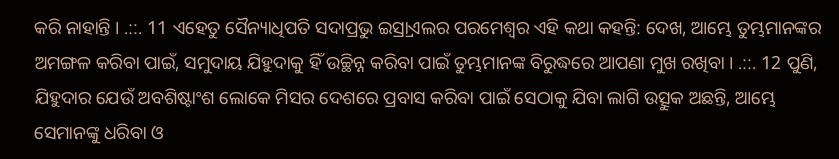କରି ନାହାନ୍ତି । .::. 11 ଏହେତୁ ସୈନ୍ୟାଧିପତି ସଦାପ୍ରଭୁ ଇସ୍ର୍ରାଏଲର ପରମେଶ୍ଵର ଏହି କଥା କହନ୍ତି: ଦେଖ, ଆମ୍ଭେ ତୁମ୍ଭମାନଙ୍କର ଅମଙ୍ଗଳ କରିବା ପାଇଁ, ସମୁଦାୟ ଯିହୁଦାକୁ ହିଁ ଉଚ୍ଛିନ୍ନ କରିବା ପାଇଁ ତୁମ୍ଭମାନଙ୍କ ବିରୁଦ୍ଧରେ ଆପଣା ମୁଖ ରଖିବା । .::. 12 ପୁଣି, ଯିହୁଦାର ଯେଉଁ ଅବଶିଷ୍ଟାଂଶ ଲୋକେ ମିସର ଦେଶରେ ପ୍ରବାସ କରିବା ପାଇଁ ସେଠାକୁ ଯିବା ଲାଗି ଉତ୍ସୁକ ଅଛନ୍ତି, ଆମ୍ଭେ ସେମାନଙ୍କୁ ଧରିବା ଓ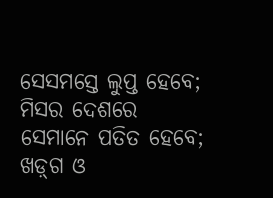ସେସମସ୍ତେ ଲୁପ୍ତ ହେବେ; ମିସର ଦେଶରେ ସେମାନେ ପତିତ ହେବେ; ଖଡ଼୍‍ଗ ଓ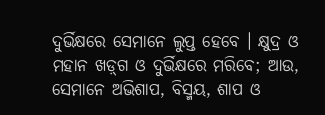ଦୁର୍ଭିକ୍ଷରେ ସେମାନେ ଲୁପ୍ତ ହେବେ । କ୍ଷୁଦ୍ର ଓ ମହାନ ଖଡ଼୍‍ଗ ଓ ଦୁର୍ଭିକ୍ଷରେ ମରିବେ; ଆଉ, ସେମାନେ ଅଭିଶାପ, ବିସ୍ମୟ, ଶାପ ଓ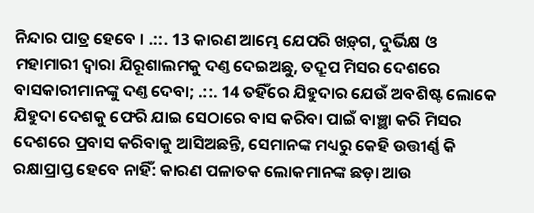ନିନ୍ଦାର ପାତ୍ର ହେବେ । .::. 13 କାରଣ ଆମ୍ଭେ ଯେପରି ଖଡ଼୍‍ଗ, ଦୁର୍ଭିକ୍ଷ ଓ ମହାମାରୀ ଦ୍ଵାରା ଯିରୂଶାଲମକୁ ଦଣ୍ତ ଦେଇଅଛୁ, ତଦ୍ରୂପ ମିସର ଦେଶରେ ବାସକାରୀମାନଙ୍କୁ ଦଣ୍ତ ଦେବା; .::. 14 ତହିଁରେ ଯିହୁଦାର ଯେଉଁ ଅବଶିଷ୍ଟ ଲୋକେ ଯିହୁଦା ଦେଶକୁ ଫେରି ଯାଇ ସେଠାରେ ବାସ କରିବା ପାଇଁ ବାଞ୍ଛା କରି ମିସର ଦେଶରେ ପ୍ରବାସ କରିବାକୁ ଆସିଅଛନ୍ତି, ସେମାନଙ୍କ ମଧ୍ୟରୁ କେହି ଉତ୍ତୀର୍ଣ୍ଣ କି ରକ୍ଷାପ୍ରାପ୍ତ ହେବେ ନାହିଁ: କାରଣ ପଳାତକ ଲୋକମାନଙ୍କ ଛଡ଼ା ଆଉ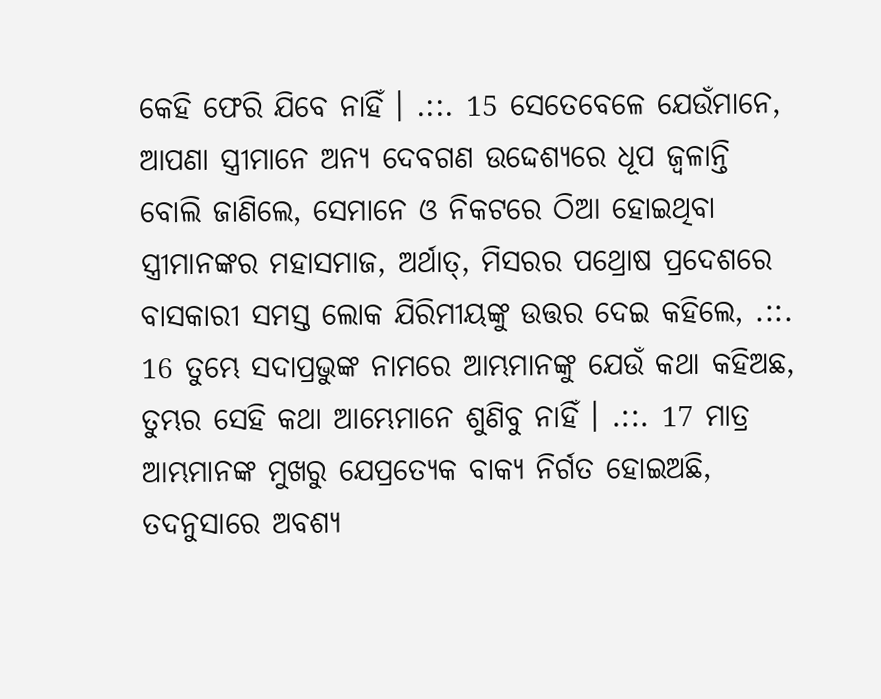କେହି ଫେରି ଯିବେ ନାହିଁ । .::. 15 ସେତେବେଳେ ଯେଉଁମାନେ, ଆପଣା ସ୍ତ୍ରୀମାନେ ଅନ୍ୟ ଦେବଗଣ ଉଦ୍ଦେଶ୍ୟରେ ଧୂପ ଜ୍ଵଳାନ୍ତି ବୋଲି ଜାଣିଲେ, ସେମାନେ ଓ ନିକଟରେ ଠିଆ ହୋଇଥିବା ସ୍ତ୍ରୀମାନଙ୍କର ମହାସମାଜ, ଅର୍ଥାତ୍, ମିସରର ପଥ୍ରୋଷ ପ୍ରଦେଶରେ ବାସକାରୀ ସମସ୍ତ ଲୋକ ଯିରିମୀୟଙ୍କୁ ଉତ୍ତର ଦେଇ କହିଲେ, .::. 16 ତୁମ୍ଭେ ସଦାପ୍ରଭୁଙ୍କ ନାମରେ ଆମ୍ଭମାନଙ୍କୁ ଯେଉଁ କଥା କହିଅଛ, ତୁମ୍ଭର ସେହି କଥା ଆମ୍ଭେମାନେ ଶୁଣିବୁ ନାହିଁ । .::. 17 ମାତ୍ର ଆମ୍ଭମାନଙ୍କ ମୁଖରୁ ଯେପ୍ରତ୍ୟେକ ବାକ୍ୟ ନିର୍ଗତ ହୋଇଅଛି, ତଦନୁସାରେ ଅବଶ୍ୟ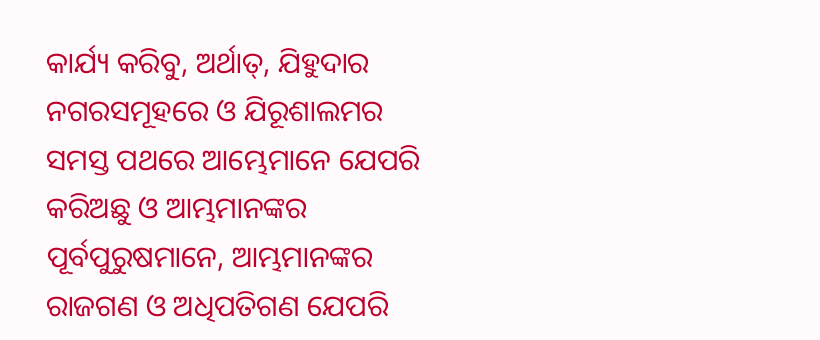କାର୍ଯ୍ୟ କରିବୁ, ଅର୍ଥାତ୍, ଯିହୁଦାର ନଗରସମୂହରେ ଓ ଯିରୂଶାଲମର ସମସ୍ତ ପଥରେ ଆମ୍ଭେମାନେ ଯେପରି କରିଅଛୁ ଓ ଆମ୍ଭମାନଙ୍କର ପୂର୍ବପୁରୁଷମାନେ, ଆମ୍ଭମାନଙ୍କର ରାଜଗଣ ଓ ଅଧିପତିଗଣ ଯେପରି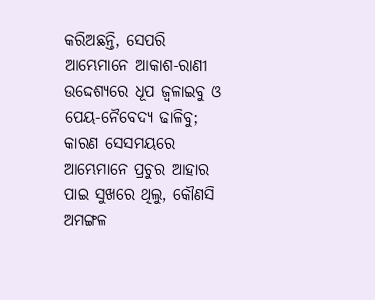କରିଅଛନ୍ତି, ସେପରି ଆମ୍ଭେମାନେ ଆକାଶ-ରାଣୀ ଉଦ୍ଦେଶ୍ୟରେ ଧୂପ ଜ୍ଵଳାଇବୁ ଓ ପେୟ-ନୈବେଦ୍ୟ ଢାଳିବୁ; କାରଣ ସେସମୟରେ ଆମ୍ଭେମାନେ ପ୍ରଚୁର ଆହାର ପାଇ ସୁଖରେ ଥିଲୁ, କୌଣସି ଅମଙ୍ଗଳ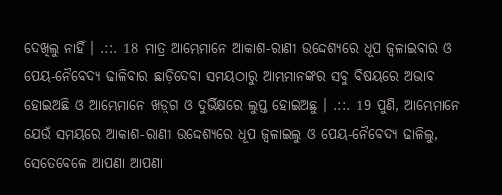ଦେଖିଲୁ ନାହିଁ । .::. 18 ମାତ୍ର ଆମ୍ଭେମାନେ ଆକାଶ-ରାଣୀ ଉଦ୍ଦେଶ୍ୟରେ ଧୂପ ଜ୍ଵଳାଇବାର ଓ ପେୟ-ନୈବେଦ୍ୟ ଢାଳିବାର ଛାଡ଼ିଦେବା ସମୟଠାରୁ ଆମ୍ଭମାନଙ୍କର ସବୁ ବିଷୟରେ ଅଭାବ ହୋଇଅଛି ଓ ଆମ୍ଭେମାନେ ଖଡ଼୍‍ଗ ଓ ଦୁର୍ଭିକ୍ଷରେ ଲୁପ୍ତ ହୋଇଅଛୁ । .::. 19 ପୁଣି, ଆମ୍ଭେମାନେ ଯେଉଁ ସମୟରେ ଆକାଶ-ରାଣୀ ଉଦ୍ଦେଶ୍ୟରେ ଧୂପ ଜ୍ଵଳାଇଲୁ ଓ ପେୟ-ନୈବେଦ୍ୟ ଢାଳିଲୁ, ସେତେବେଳେ ଆପଣା ଆପଣା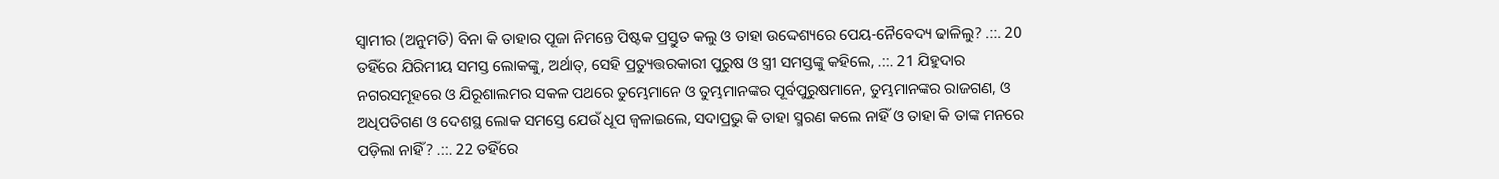ସ୍ଵାମୀର (ଅନୁମତି) ବିନା କି ତାହାର ପୂଜା ନିମନ୍ତେ ପିଷ୍ଟକ ପ୍ରସ୍ତୁତ କଲୁ ଓ ତାହା ଉଦ୍ଦେଶ୍ୟରେ ପେୟ-ନୈବେଦ୍ୟ ଢାଳିଲୁ? .::. 20 ତହିଁରେ ଯିରିମୀୟ ସମସ୍ତ ଲୋକଙ୍କୁ, ଅର୍ଥାତ୍, ସେହି ପ୍ରତ୍ୟୁତ୍ତରକାରୀ ପୁରୁଷ ଓ ସ୍ତ୍ରୀ ସମସ୍ତଙ୍କୁ କହିଲେ, .::. 21 ଯିହୁଦାର ନଗରସମୂହରେ ଓ ଯିରୂଶାଲମର ସକଳ ପଥରେ ତୁମ୍ଭେମାନେ ଓ ତୁମ୍ଭମାନଙ୍କର ପୂର୍ବପୁରୁଷମାନେ, ତୁମ୍ଭମାନଙ୍କର ରାଜଗଣ, ଓ ଅଧିପତିଗଣ ଓ ଦେଶସ୍ଥ ଲୋକ ସମସ୍ତେ ଯେଉଁ ଧୂପ ଜ୍ଵଳାଇଲେ, ସଦାପ୍ରଭୁ କି ତାହା ସ୍ମରଣ କଲେ ନାହିଁ ଓ ତାହା କି ତାଙ୍କ ମନରେ ପଡ଼ିଲା ନାହିଁ? .::. 22 ତହିଁରେ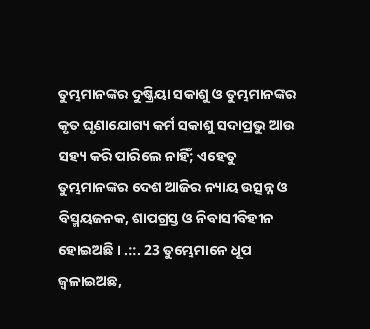ତୁମ୍ଭମାନଙ୍କର ଦୁଷ୍କ୍ରିୟା ସକାଶୁ ଓ ତୁମ୍ଭମାନଙ୍କର କୃତ ଘୃଣାଯୋଗ୍ୟ କର୍ମ ସକାଶୁ ସଦାପ୍ରଭୁ ଆଉ ସହ୍ୟ କରି ପାରିଲେ ନାହିଁ; ଏହେତୁ ତୁମ୍ଭମାନଙ୍କର ଦେଶ ଆଜିର ନ୍ୟାୟ ଉତ୍ସନ୍ନ ଓ ବିସ୍ମୟଜନକ, ଶାପଗ୍ରସ୍ତ ଓ ନିବାସୀବିହୀନ ହୋଇଅଛି । .::. 23 ତୁମ୍ଭେମାନେ ଧୂପ ଜ୍ଵଳାଇଅଛ,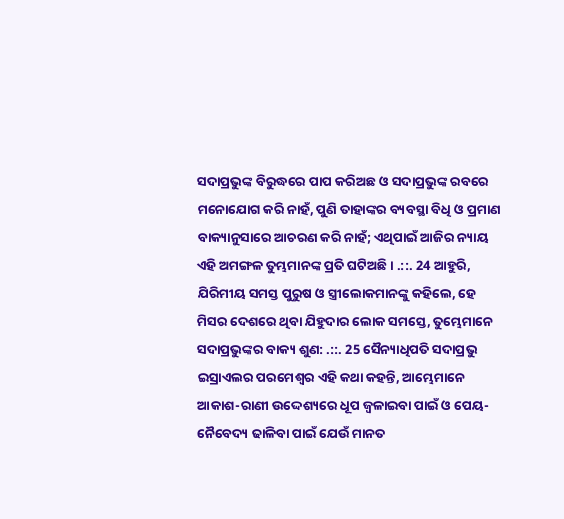ସଦାପ୍ରଭୁଙ୍କ ବିରୁଦ୍ଧରେ ପାପ କରିଅଛ ଓ ସଦାପ୍ରଭୁଙ୍କ ରବରେ ମନୋଯୋଗ କରି ନାହଁ, ପୁଣି ତାହାଙ୍କର ବ୍ୟବସ୍ଥା ବିଧି ଓ ପ୍ରମାଣ ବାକ୍ୟାନୁସାରେ ଆଚରଣ କରି ନାହଁ; ଏଥିପାଇଁ ଆଜିର ନ୍ୟାୟ ଏହି ଅମଙ୍ଗଳ ତୁମ୍ଭମାନଙ୍କ ପ୍ରତି ଘଟିଅଛି । .::. 24 ଆହୁରି, ଯିରିମୀୟ ସମସ୍ତ ପୁରୁଷ ଓ ସ୍ତ୍ରୀଲୋକମାନଙ୍କୁ କହିଲେ, ହେ ମିସର ଦେଶରେ ଥିବା ଯିହୁଦାର ଲୋକ ସମସ୍ତେ, ତୁମ୍ଭେମାନେ ସଦାପ୍ରଭୁଙ୍କର ବାକ୍ୟ ଶୁଣ: .::. 25 ସୈନ୍ୟାଧିପତି ସଦାପ୍ରଭୁ ଇସ୍ରାଏଲର ପରମେଶ୍ଵର ଏହି କଥା କହନ୍ତି, ଆମ୍ଭେମାନେ ଆକାଶ-ରାଣୀ ଉଦ୍ଦେଶ୍ୟରେ ଧୂପ ଜ୍ଵଳାଇବା ପାଇଁ ଓ ପେୟ-ନୈବେଦ୍ୟ ଢାଳିବା ପାଇଁ ଯେଉଁ ମାନତ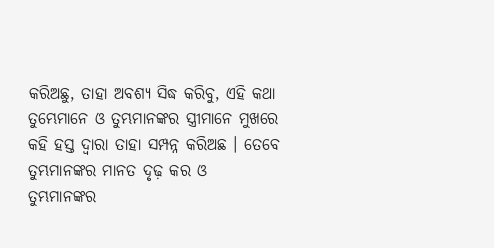କରିଅଛୁ, ତାହା ଅବଶ୍ୟ ସିଦ୍ଧ କରିବୁ, ଏହି କଥା ତୁମ୍ଭେମାନେ ଓ ତୁମ୍ଭମାନଙ୍କର ସ୍ତ୍ରୀମାନେ ମୁଖରେ କହି ହସ୍ତ ଦ୍ଵାରା ତାହା ସମ୍ପନ୍ନ କରିଅଛ । ତେବେ ତୁମ୍ଭମାନଙ୍କର ମାନତ ଦୃଢ଼ କର ଓ ତୁମ୍ଭମାନଙ୍କର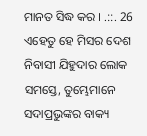ମାନତ ସିଦ୍ଧ କର । .::. 26 ଏହେତୁ ହେ ମିସର ଦେଶ ନିବାସୀ ଯିହୁଦାର ଲୋକ ସମସ୍ତେ, ତୁମ୍ଭେମାନେ ସଦାପ୍ରଭୁଙ୍କର ବାକ୍ୟ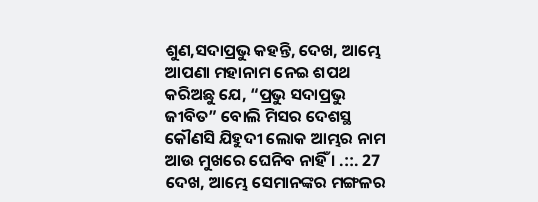ଶୁଣ,ସଦାପ୍ରଭୁ କହନ୍ତି, ଦେଖ, ଆମ୍ଭେ ଆପଣା ମହାନାମ ନେଇ ଶପଥ କରିଅଛୁ ଯେ, “ପ୍ରଭୁ ସଦାପ୍ରଭୁ ଜୀବିତ” ବୋଲି ମିସର ଦେଶସ୍ଥ କୌଣସି ଯିହୁଦୀ ଲୋକ ଆମ୍ଭର ନାମ ଆଉ ମୁଖରେ ଘେନିବ ନାହିଁ । .::. 27 ଦେଖ, ଆମ୍ଭେ ସେମାନଙ୍କର ମଙ୍ଗଳର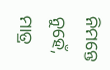ନିମନ୍ତେ ନୁହେଁ, ମାତ୍ର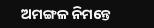ଅମଙ୍ଗଳ ନିମନ୍ତେ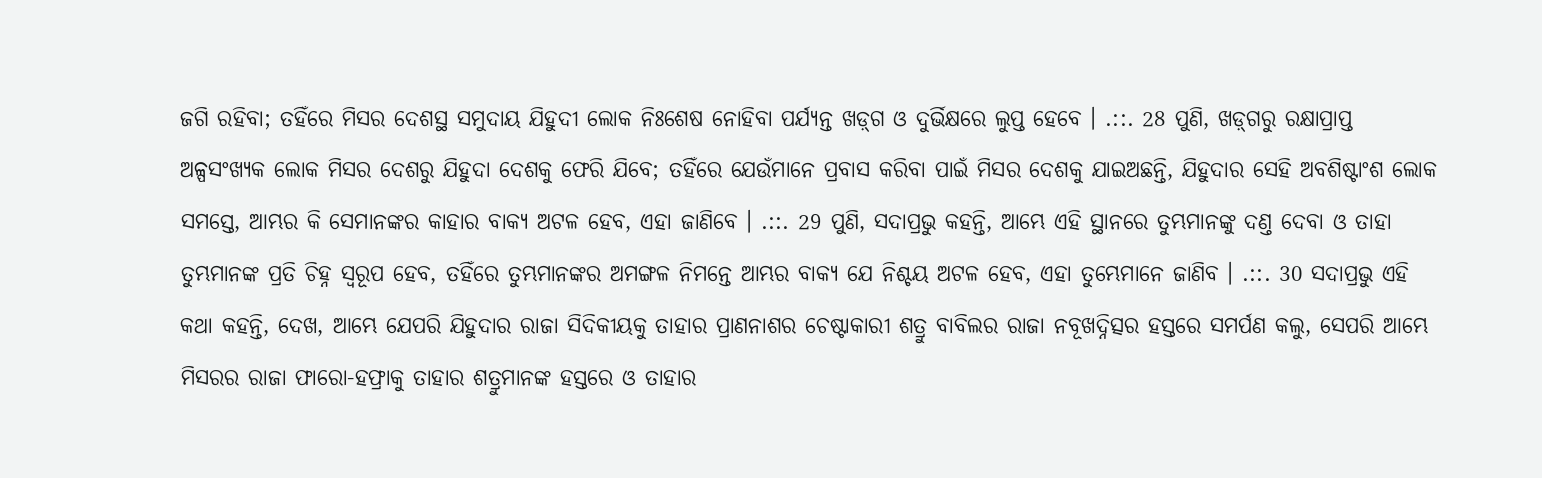ଜଗି ରହିବା; ତହିଁରେ ମିସର ଦେଶସ୍ଥ ସମୁଦାୟ ଯିହୁଦୀ ଲୋକ ନିଃଶେଷ ନୋହିବା ପର୍ଯ୍ୟନ୍ତ ଖଡ଼୍‍ଗ ଓ ଦୁର୍ଭିକ୍ଷରେ ଲୁପ୍ତ ହେବେ । .::. 28 ପୁଣି, ଖଡ଼୍‍ଗରୁ ରକ୍ଷାପ୍ରାପ୍ତ ଅଳ୍ପସଂଖ୍ୟକ ଲୋକ ମିସର ଦେଶରୁ ଯିହୁଦା ଦେଶକୁ ଫେରି ଯିବେ; ତହିଁରେ ଯେଉଁମାନେ ପ୍ରବାସ କରିବା ପାଇଁ ମିସର ଦେଶକୁ ଯାଇଅଛନ୍ତି, ଯିହୁଦାର ସେହି ଅବଶିଷ୍ଟାଂଶ ଲୋକ ସମସ୍ତେ, ଆମ୍ଭର କି ସେମାନଙ୍କର କାହାର ବାକ୍ୟ ଅଟଳ ହେବ, ଏହା ଜାଣିବେ । .::. 29 ପୁଣି, ସଦାପ୍ରଭୁ କହନ୍ତି, ଆମ୍ଭେ ଏହି ସ୍ଥାନରେ ତୁମ୍ଭମାନଙ୍କୁ ଦଣ୍ତ ଦେବା ଓ ତାହା ତୁମ୍ଭମାନଙ୍କ ପ୍ରତି ଚିହ୍ନ ସ୍ଵରୂପ ହେବ, ତହିଁରେ ତୁମ୍ଭମାନଙ୍କର ଅମଙ୍ଗଳ ନିମନ୍ତେ ଆମ୍ଭର ବାକ୍ୟ ଯେ ନିଶ୍ଚୟ ଅଟଳ ହେବ, ଏହା ତୁମ୍ଭେମାନେ ଜାଣିବ । .::. 30 ସଦାପ୍ରଭୁ ଏହି କଥା କହନ୍ତି, ଦେଖ, ଆମ୍ଭେ ଯେପରି ଯିହୁଦାର ରାଜା ସିଦିକୀୟକୁ ତାହାର ପ୍ରାଣନାଶର ଚେଷ୍ଟାକାରୀ ଶତ୍ରୁ ବାବିଲର ରାଜା ନବୂଖଦ୍ନିତ୍ସର ହସ୍ତରେ ସମର୍ପଣ କଲୁ, ସେପରି ଆମ୍ଭେ ମିସରର ରାଜା ଫାରୋ-ହଫ୍ରାକୁ ତାହାର ଶତ୍ରୁମାନଙ୍କ ହସ୍ତରେ ଓ ତାହାର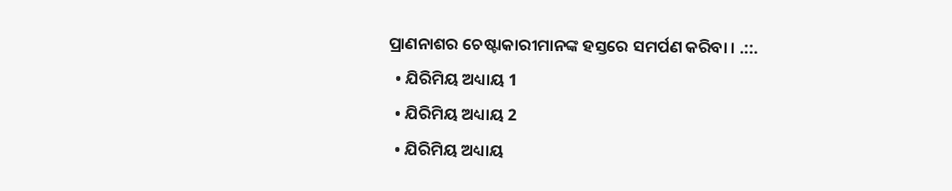ପ୍ରାଣନାଶର ଚେଷ୍ଟାକାରୀମାନଙ୍କ ହସ୍ତରେ ସମର୍ପଣ କରିବା । .::.
  • ଯିରିମିୟ ଅଧ୍ୟାୟ 1
  • ଯିରିମିୟ ଅଧ୍ୟାୟ 2
  • ଯିରିମିୟ ଅଧ୍ୟାୟ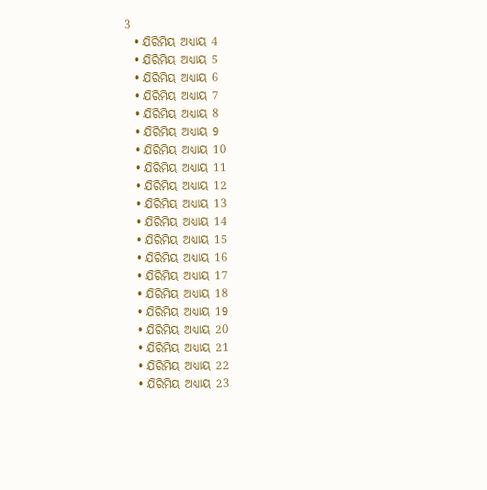3
  • ଯିରିମିୟ ଅଧ୍ୟାୟ 4
  • ଯିରିମିୟ ଅଧ୍ୟାୟ 5
  • ଯିରିମିୟ ଅଧ୍ୟାୟ 6
  • ଯିରିମିୟ ଅଧ୍ୟାୟ 7
  • ଯିରିମିୟ ଅଧ୍ୟାୟ 8
  • ଯିରିମିୟ ଅଧ୍ୟାୟ 9
  • ଯିରିମିୟ ଅଧ୍ୟାୟ 10
  • ଯିରିମିୟ ଅଧ୍ୟାୟ 11
  • ଯିରିମିୟ ଅଧ୍ୟାୟ 12
  • ଯିରିମିୟ ଅଧ୍ୟାୟ 13
  • ଯିରିମିୟ ଅଧ୍ୟାୟ 14
  • ଯିରିମିୟ ଅଧ୍ୟାୟ 15
  • ଯିରିମିୟ ଅଧ୍ୟାୟ 16
  • ଯିରିମିୟ ଅଧ୍ୟାୟ 17
  • ଯିରିମିୟ ଅଧ୍ୟାୟ 18
  • ଯିରିମିୟ ଅଧ୍ୟାୟ 19
  • ଯିରିମିୟ ଅଧ୍ୟାୟ 20
  • ଯିରିମିୟ ଅଧ୍ୟାୟ 21
  • ଯିରିମିୟ ଅଧ୍ୟାୟ 22
  • ଯିରିମିୟ ଅଧ୍ୟାୟ 23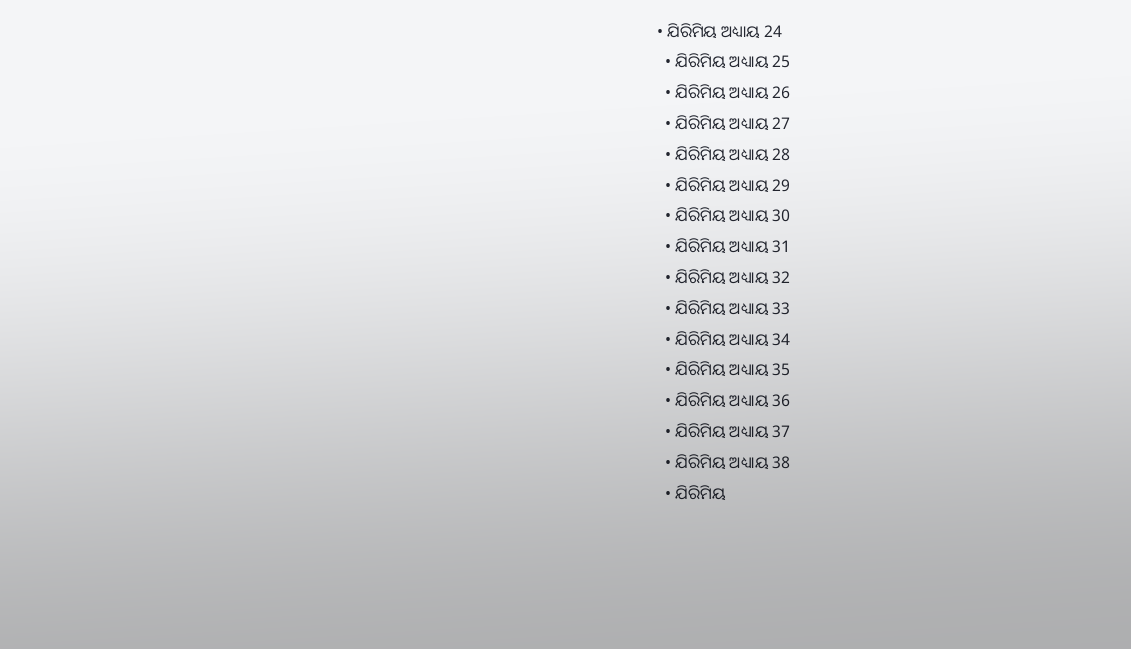• ଯିରିମିୟ ଅଧ୍ୟାୟ 24
  • ଯିରିମିୟ ଅଧ୍ୟାୟ 25
  • ଯିରିମିୟ ଅଧ୍ୟାୟ 26
  • ଯିରିମିୟ ଅଧ୍ୟାୟ 27
  • ଯିରିମିୟ ଅଧ୍ୟାୟ 28
  • ଯିରିମିୟ ଅଧ୍ୟାୟ 29
  • ଯିରିମିୟ ଅଧ୍ୟାୟ 30
  • ଯିରିମିୟ ଅଧ୍ୟାୟ 31
  • ଯିରିମିୟ ଅଧ୍ୟାୟ 32
  • ଯିରିମିୟ ଅଧ୍ୟାୟ 33
  • ଯିରିମିୟ ଅଧ୍ୟାୟ 34
  • ଯିରିମିୟ ଅଧ୍ୟାୟ 35
  • ଯିରିମିୟ ଅଧ୍ୟାୟ 36
  • ଯିରିମିୟ ଅଧ୍ୟାୟ 37
  • ଯିରିମିୟ ଅଧ୍ୟାୟ 38
  • ଯିରିମିୟ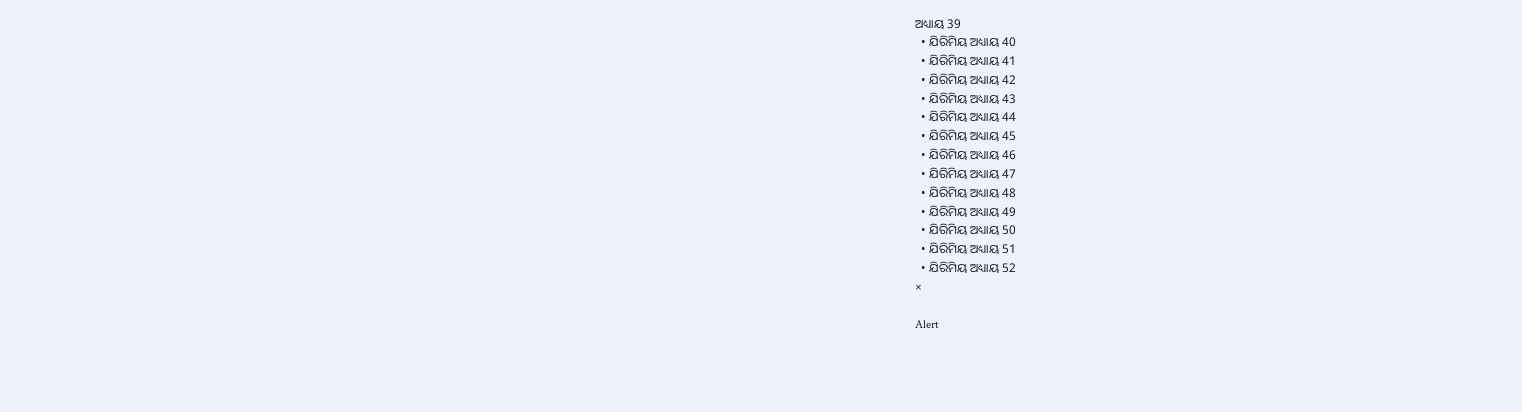ଅଧ୍ୟାୟ 39
  • ଯିରିମିୟ ଅଧ୍ୟାୟ 40
  • ଯିରିମିୟ ଅଧ୍ୟାୟ 41
  • ଯିରିମିୟ ଅଧ୍ୟାୟ 42
  • ଯିରିମିୟ ଅଧ୍ୟାୟ 43
  • ଯିରିମିୟ ଅଧ୍ୟାୟ 44
  • ଯିରିମିୟ ଅଧ୍ୟାୟ 45
  • ଯିରିମିୟ ଅଧ୍ୟାୟ 46
  • ଯିରିମିୟ ଅଧ୍ୟାୟ 47
  • ଯିରିମିୟ ଅଧ୍ୟାୟ 48
  • ଯିରିମିୟ ଅଧ୍ୟାୟ 49
  • ଯିରିମିୟ ଅଧ୍ୟାୟ 50
  • ଯିରିମିୟ ଅଧ୍ୟାୟ 51
  • ଯିରିମିୟ ଅଧ୍ୟାୟ 52
×

Alert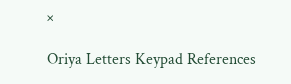×

Oriya Letters Keypad References